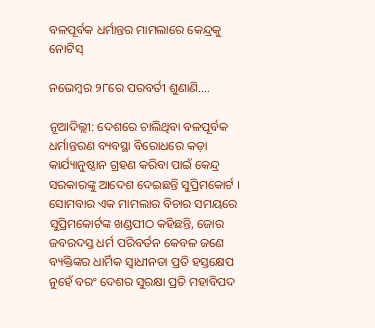ବଳପୂର୍ବକ ଧର୍ମାନ୍ତର ମାମଲାରେ କେନ୍ଦ୍ରକୁ ନୋଟିସ୍‌

ନଭେମ୍ବର ୨୮ରେ ପରବର୍ତୀ ଶୁଣାଣି….

ନୂଆଦିଲ୍ଲୀ: ଦେଶରେ ଚାଲିଥିବା ବଳପୂର୍ବକ ଧର୍ମାନ୍ତରଣ ବ୍ୟବସ୍ଥା ବିରୋଧରେ କଡ଼ା କାର୍ଯ୍ୟାନୁଷ୍ଠାନ ଗ୍ରହଣ କରିବା ପାଇଁ କେନ୍ଦ୍ର ସରକାରଙ୍କୁ ଆଦେଶ ଦେଇଛନ୍ତି ସୁପ୍ରିମକୋର୍ଟ । ସୋମବାର ଏକ ମାମଲାର ବିଚାର ସମୟରେ ସୁପ୍ରିମକୋର୍ଟଙ୍କ ଖଣ୍ଡପୀଠ କହିଛନ୍ତି, ଜୋର ଜବରଦସ୍ତ ଧର୍ମ ପରିବର୍ତନ କେବଳ ଜଣେ ବ୍ୟକ୍ତିଙ୍କର ଧାର୍ମିକ ସ୍ୱାଧୀନତା ପ୍ରତି ହସ୍ତକ୍ଷେପ ନୁହେଁ ବରଂ ଦେଶର ସୁରକ୍ଷା ପ୍ରତି ମହାବିପଦ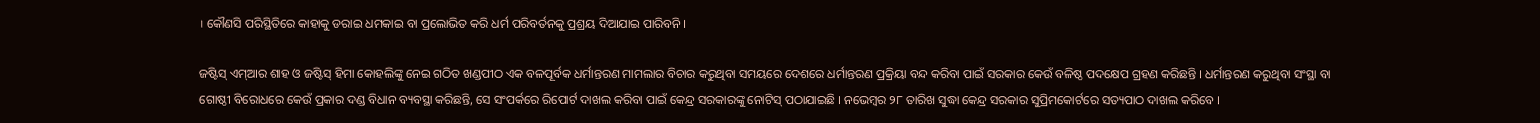। କୌଣସି ପରିସ୍ଥିତିରେ କାହାକୁ ଡରାଇ ଧମକାଇ ବା ପ୍ରଲୋଭିତ କରି ଧର୍ମ ପରିବର୍ତନକୁ ପ୍ରଶ୍ରୟ ଦିଆଯାଇ ପାରିବନି ।

ଜଷ୍ଟିସ୍‌ ଏମ୍‌ଆର ଶାହ ଓ ଜଷ୍ଟିସ୍‌ ହିମା କୋହଲିଙ୍କୁ ନେଇ ଗଠିତ ଖଣ୍ଡପୀଠ ଏକ ବଳପୂର୍ବକ ଧର୍ମାନ୍ତରଣ ମାମଲାର ବିଚାର କରୁଥିବା ସମୟରେ ଦେଶରେ ଧର୍ମାନ୍ତରଣ ପ୍ରକ୍ରିୟା ବନ୍ଦ କରିବା ପାଇଁ ସରକାର କେଉଁ ବଳିଷ୍ଠ ପଦକ୍ଷେପ ଗ୍ରହଣ କରିଛନ୍ତି । ଧର୍ମାନ୍ତରଣ କରୁଥିବା ସଂସ୍ଥା ବା ଗୋଷ୍ଠୀ ବିରୋଧରେ କେଉଁ ପ୍ରକାର ଦଣ୍ଡ ବିଧାନ ବ୍ୟବସ୍ଥା କରିଛନ୍ତି, ସେ ସଂପର୍କରେ ରିପୋର୍ଟ ଦାଖଲ କରିବା ପାଇଁ କେନ୍ଦ୍ର ସରକାରଙ୍କୁ ନୋଟିସ୍‌ ପଠାଯାଇଛି । ନଭେମ୍ବର ୨୮ ତାରିଖ ସୁଦ୍ଧା କେନ୍ଦ୍ର ସରକାର ସୁପ୍ରିମକୋର୍ଟରେ ସତ୍ୟପାଠ ଦାଖଲ କରିବେ ।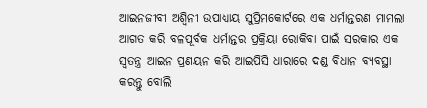ଆଇନଜୀବୀ ଅଶ୍ୱିନୀ ଉପାଧ୍ୟାୟ ସୁପ୍ରିମକୋର୍ଟରେ ଏକ ଧର୍ମାନ୍ତରଣ ମାମଲା ଆଗତ କରି ବଳପୂର୍ବକ ଧର୍ମାନ୍ତର ପ୍ରକ୍ରିୟା ରୋକିବା ପାଇଁ ସରକାର ଏକ ସ୍ୱତନ୍ତ୍ର ଆଇନ ପ୍ରଣୟନ କରି ଆଇପିସି ଧାରାରେ ଦଣ୍ଡ ବିଧାନ ବ୍ୟବସ୍ଥା କରନ୍ତୁ ବୋଲି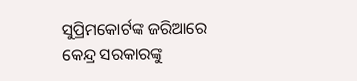ସୁପ୍ରିମକୋର୍ଟଙ୍କ ଜରିଆରେ କେନ୍ଦ୍ର ସରକାରଙ୍କୁ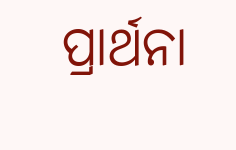ପ୍ରାର୍ଥନା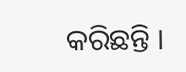କରିଛନ୍ତି ।